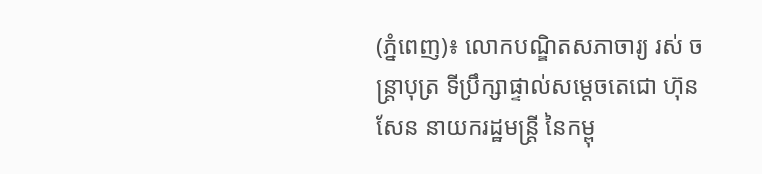(ភ្នំពេញ)៖ លោកបណ្ឌិតសភាចារ្យ រស់ ចន្ត្រាបុត្រ ទីប្រឹក្សាផ្ទាល់សម្តេចតេជោ ហ៊ុន សែន នាយករដ្ឋមន្រ្តី នៃកម្ពុ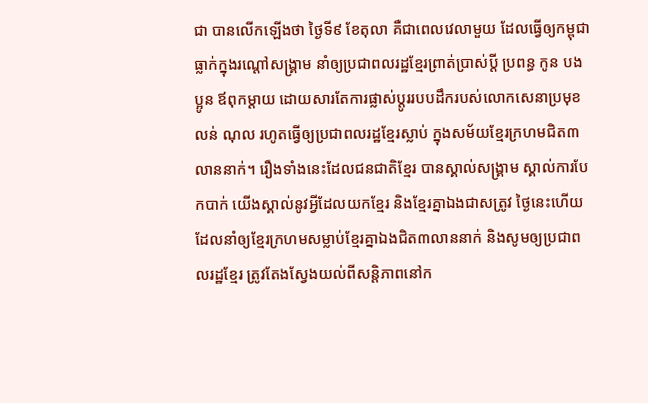ជា បានលើកឡើងថា ថ្ងៃទី៩ ខែតុលា គឺជាពេលវេលាមួយ ដែលធ្វើឲ្យកម្ពុជាធ្លាក់ក្នុងរណ្តៅសង្គ្រាម នាំឲ្យប្រជាពលរដ្ឋខ្មែរព្រាត់ប្រាស់ប្តី ប្រពន្ធ កូន បងប្អូន ឪពុកម្តាយ ដោយសារតែការផ្លាស់ប្តូររបបដឹករបស់លោកសេនាប្រមុខ លន់ ណុល រហូតធ្វើឲ្យប្រជាពលរដ្ឋខ្មែរស្លាប់ ក្នុងសម័យខ្មែរក្រហមជិត៣លាននាក់។ រឿងទាំងនេះដែលជនជាតិខ្មែរ បានស្គាល់សង្គ្រាម ស្គាល់ការបែកបាក់ យើងស្គាល់នូវអ្វីដែលយកខ្មែរ និងខ្មែរគ្នាឯងជាសត្រូវ ថ្ងៃនេះហើយដែលនាំឲ្យខ្មែរក្រហមសម្លាប់ខ្មែរគ្នាឯងជិត៣លាននាក់ និងសូមឲ្យប្រជាពលរដ្ឋខ្មែរ ត្រូវតែងស្វែងយល់ពីសន្តិភាពនៅក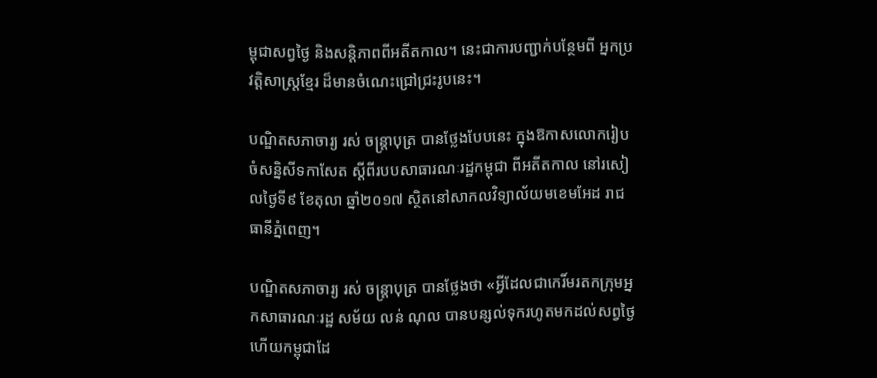ម្ពុជាសព្វថ្ងៃ និងសន្តិភាពពីអតីតកាល។ នេះជាការបញ្ជាក់បន្ថែមពី អ្នកប្រវត្តិសាស្រ្តខ្មែរ ដ៏មានចំណេះជ្រៅជ្រះរូបនេះ។

បណ្ឌិតសភាចារ្យ រស់ ចន្ត្រាបុត្រ បានថ្លែងបែបនេះ ក្នុងឱកាសលោករៀបចំសន្និសីទកាសែត ស្តីពីរបបសាធារណៈរដ្ឋកម្ពុជា ពីអតីតកាល នៅរសៀលថ្ងៃទី៩ ខែតុលា ឆ្នាំ២០១៧ ស្ថិតនៅសាកលវិទ្យាល័យមខេមអែដ រាជធានីភ្នំពេញ។

បណ្ឌិតសភាចារ្យ រស់ ចន្ត្រាបុត្រ បានថ្លែងថា «អ្វីដែលជាកេរិ៍មរតកក្រុមអ្នកសាធារណៈរដ្ឋ សម័យ លន់ ណុល បានបន្សល់ទុករហូតមកដល់សព្វថ្ងៃ ហើយកម្ពុជាដែ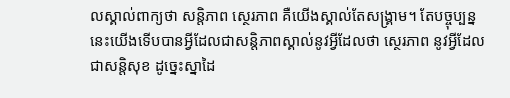លស្គាល់ពាក្យថា សន្តិភាព ស្ថេរភាព គឺយើងស្គាល់តែសង្គ្រាម។ តែបច្ចុប្បន្ននេះយើងទើបបានអ្វីដែលជាសន្តិភាពស្គាល់នូវអ្វីដែលថា ស្ថេរភាព នូវអ្វីដែលជាសន្តិសុខ ដូច្នេះស្នាដៃ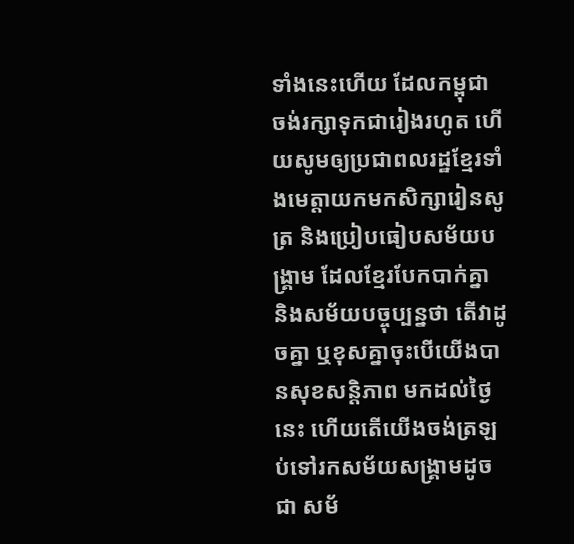ទាំងនេះហើយ ដែលកម្ពុជា ចង់រក្សាទុកជារៀងរហូត ហើយសូមឲ្យប្រជាពលរដ្ឋខ្មែរទាំងមេត្តាយកមកសិក្សារៀនសូត្រ និងប្រៀបធៀបសម័យបង្គ្រាម ដែលខ្មែរបែកបាក់គ្នា និងសម័យបច្ចុប្បន្នថា តើវាដូចគ្នា ឬខុសគ្នាចុះបើយើងបានសុខសន្តិភាព មកដល់ថ្ងៃនេះ ហើយតើយើងចង់ត្រឡប់ទៅរកសម័យសង្គ្រាមដូចជា សម័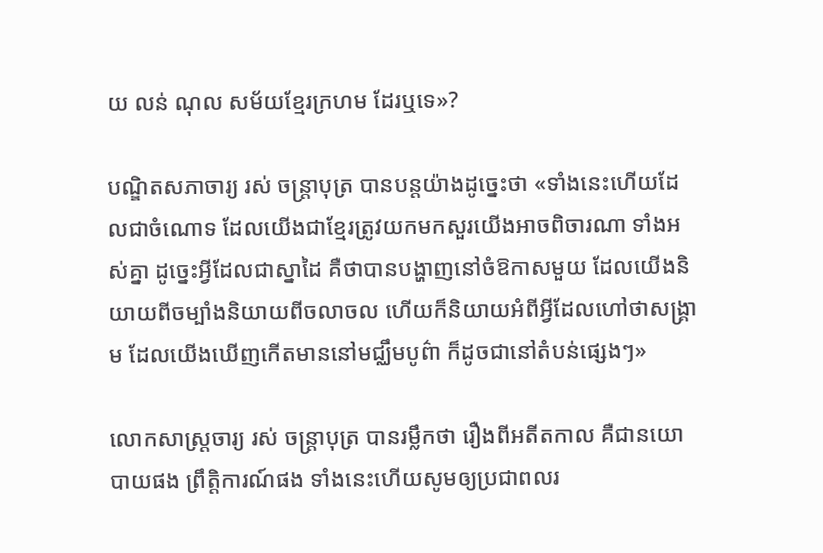យ លន់ ណុល សម័យខ្មែរក្រហម ដែរឬទេ»?

បណ្ឌិតសភាចារ្យ រស់ ចន្ត្រាបុត្រ បានបន្តយ៉ាងដូច្នេះថា «ទាំងនេះហើយដែលជាចំណោទ ដែលយើងជាខ្មែរត្រូវយកមកសួរយើងអាចពិចារណា ទាំងអស់គ្នា ដូច្នេះអ្វីដែលជាស្នាដៃ គឺថាបានបង្ហាញនៅចំឱកាសមួយ ដែលយើងនិយាយពីចម្បាំងនិយាយពីចលាចល ហើយក៏និយាយអំពីអ្វីដែលហៅថាសង្គ្រាម ដែលយើងឃើញកើតមាននៅមជ្ឈឹមបូព៌ា ក៏ដូចជានៅតំបន់ផ្សេងៗ»

លោកសាស្ត្រចារ្យ រស់ ចន្ត្រាបុត្រ បានរម្លឹកថា រឿងពីអតីតកាល គឺជានយោបាយផង ព្រឹត្តិការណ៍ផង ទាំងនេះហើយសូមឲ្យប្រជាពលរ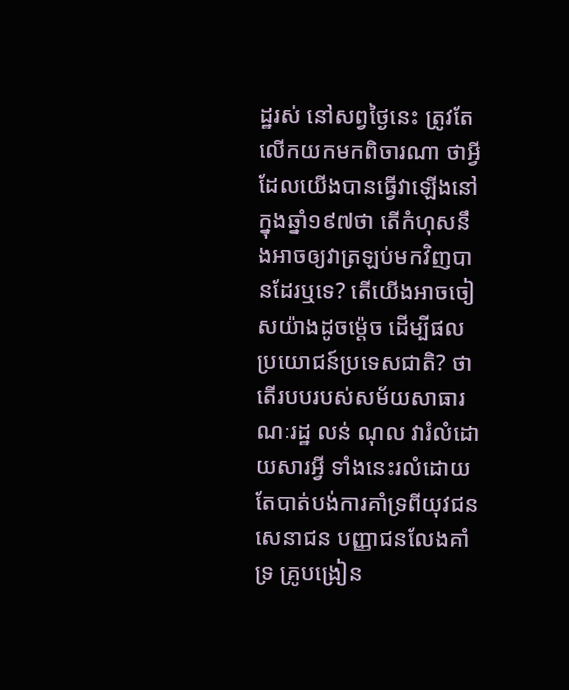ដ្ឋរស់ នៅសព្វថ្ងៃនេះ ត្រូវតែលើកយកមកពិចារណា ថាអ្វីដែលយើងបានធ្វើវាឡើងនៅក្នុងឆ្នាំ១៩៧ថា តើកំហុសនឹងអាចឲ្យវាត្រឡប់មកវិញបានដែរឬទេ? តើយើងអាចចៀសយ៉ាងដូចម្ត៉េច ដើម្បីផលប្រយោជន៍ប្រទេសជាតិ? ថាតើរបបរបស់សម័យសាធារណៈរដ្ឋ លន់ ណុល វារំលំដោយសារអ្វី ទាំងនេះរលំដោយតែបាត់បង់ការគាំទ្រពីយុវជន សេនាជន បញ្ញាជនលែងគាំទ្រ គ្រូបង្រៀន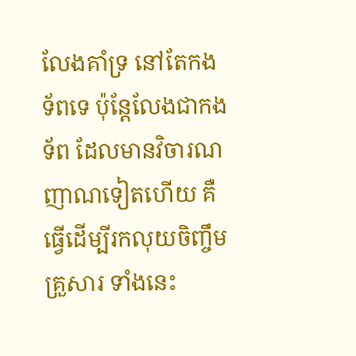លែងគាំទ្រ នៅតែកងទ័ពទេ ប៉ុន្តែលែងជាកងទ័ព ដែលមានវិចារណញាណទៀតហើយ គឺធ្វើដើម្បីរកលុយចិញ្ចឹមគ្រួសារ ទាំងនេះ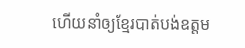ហើយនាំឲ្យខ្មែរបាត់បង់ឧត្តម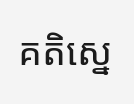គតិស្នេ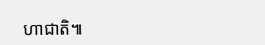ហាជាតិ៕